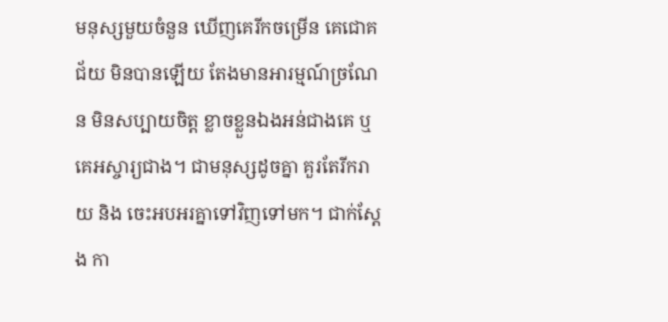មនុស្សមួយចំនួន ឃើញគេរីកចម្រើន គេជោគជ័យ មិនបានឡើយ តែងមានអារម្មណ៍ច្រណែន មិនសប្បាយចិត្ត ខ្លាចខ្លួនឯងអន់ជាងគេ ឬ គេអស្ចារ្យជាង។ ជាមនុស្សដូចគ្នា គួរតែរីករាយ និង ចេះអបអរគ្នាទៅវិញទៅមក។ ជាក់ស្តែង កា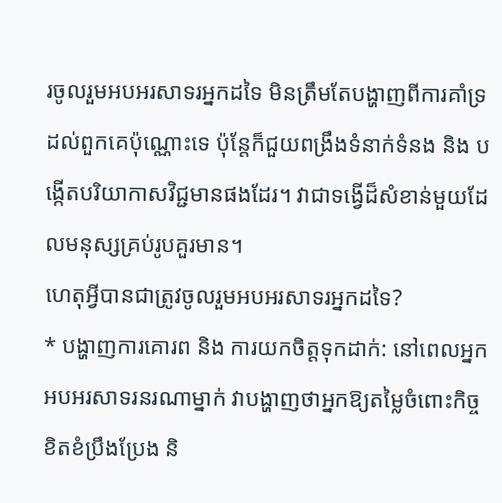រចូលរួមអបអរសាទរអ្នកដទៃ មិនត្រឹមតែបង្ហាញពីការគាំទ្រដល់ពួកគេប៉ុណ្ណោះទេ ប៉ុន្តែក៏ជួយពង្រឹងទំនាក់ទំនង និង បង្កើតបរិយាកាសវិជ្ជមានផងដែរ។ វាជាទង្វើដ៏សំខាន់មួយដែលមនុស្សគ្រប់រូបគួរមាន។
ហេតុអ្វីបានជាត្រូវចូលរួមអបអរសាទរអ្នកដទៃ?
* បង្ហាញការគោរព និង ការយកចិត្តទុកដាក់: នៅពេលអ្នកអបអរសាទរនរណាម្នាក់ វាបង្ហាញថាអ្នកឱ្យតម្លៃចំពោះកិច្ចខិតខំប្រឹងប្រែង និ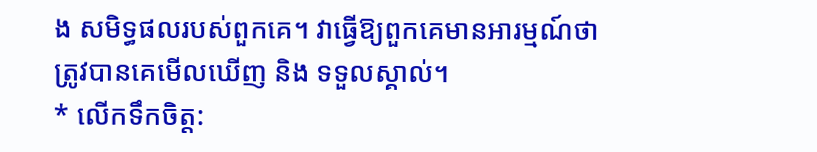ង សមិទ្ធផលរបស់ពួកគេ។ វាធ្វើឱ្យពួកគេមានអារម្មណ៍ថាត្រូវបានគេមើលឃើញ និង ទទួលស្គាល់។
* លើកទឹកចិត្ត: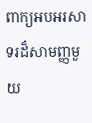ពាក្យអបអរសាទរដ៏សាមញ្ញមួយ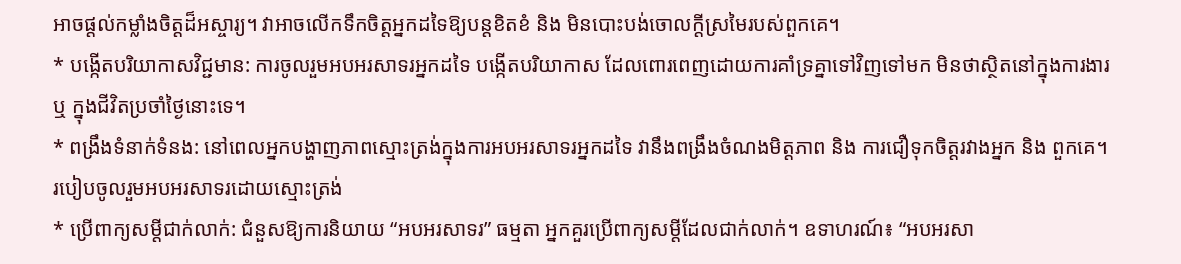អាចផ្តល់កម្លាំងចិត្តដ៏អស្ចារ្យ។ វាអាចលើកទឹកចិត្តអ្នកដទៃឱ្យបន្តខិតខំ និង មិនបោះបង់ចោលក្តីស្រមៃរបស់ពួកគេ។
* បង្កើតបរិយាកាសវិជ្ជមាន: ការចូលរួមអបអរសាទរអ្នកដទៃ បង្កើតបរិយាកាស ដែលពោរពេញដោយការគាំទ្រគ្នាទៅវិញទៅមក មិនថាស្ថិតនៅក្នុងការងារ ឬ ក្នុងជីវិតប្រចាំថ្ងៃនោះទេ។
* ពង្រឹងទំនាក់ទំនង: នៅពេលអ្នកបង្ហាញភាពស្មោះត្រង់ក្នុងការអបអរសាទរអ្នកដទៃ វានឹងពង្រឹងចំណងមិត្តភាព និង ការជឿទុកចិត្តរវាងអ្នក និង ពួកគេ។
របៀបចូលរួមអបអរសាទរដោយស្មោះត្រង់
* ប្រើពាក្យសម្តីជាក់លាក់: ជំនួសឱ្យការនិយាយ “អបអរសាទរ” ធម្មតា អ្នកគួរប្រើពាក្យសម្តីដែលជាក់លាក់។ ឧទាហរណ៍៖ “អបអរសា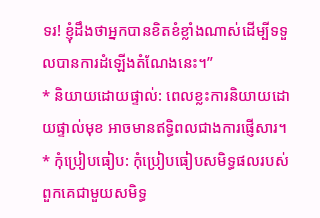ទរ! ខ្ញុំដឹងថាអ្នកបានខិតខំខ្លាំងណាស់ដើម្បីទទួលបានការដំឡើងតំណែងនេះ។”
* និយាយដោយផ្ទាល់: ពេលខ្លះការនិយាយដោយផ្ទាល់មុខ អាចមានឥទ្ធិពលជាងការផ្ញើសារ។
* កុំប្រៀបធៀប: កុំប្រៀបធៀបសមិទ្ធផលរបស់ពួកគេជាមួយសមិទ្ធ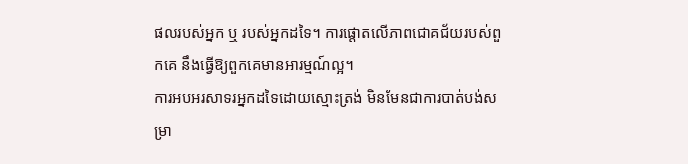ផលរបស់អ្នក ឬ របស់អ្នកដទៃ។ ការផ្តោតលើភាពជោគជ័យរបស់ពួកគេ នឹងធ្វើឱ្យពួកគេមានអារម្មណ៍ល្អ។
ការអបអរសាទរអ្នកដទៃដោយស្មោះត្រង់ មិនមែនជាការបាត់បង់សម្រា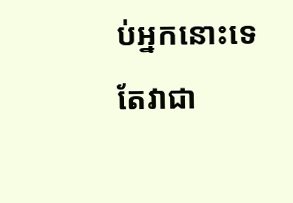ប់អ្នកនោះទេ តែវាជា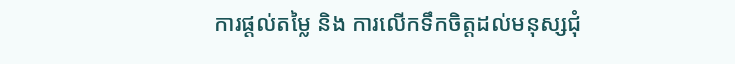ការផ្តល់តម្លៃ និង ការលើកទឹកចិត្តដល់មនុស្សជុំ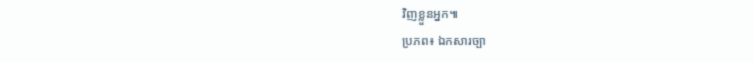វិញខ្លួនអ្នក៕
ប្រភព៖ ឯកសារច្បា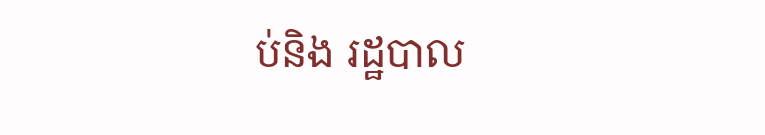ប់និង រដ្ឋបាល